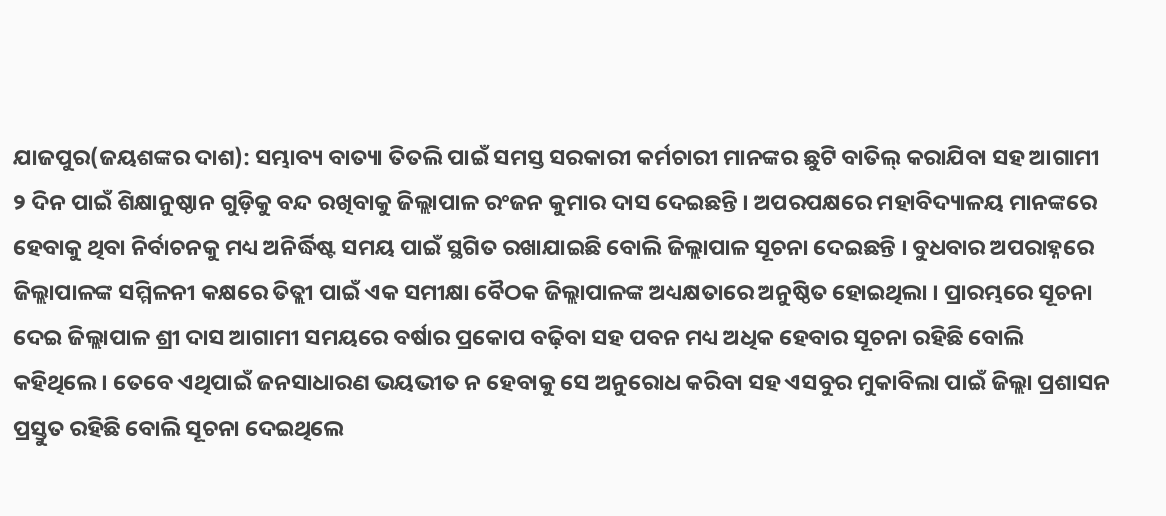ଯାଜପୁର(ଜୟଶଙ୍କର ଦାଶ): ସମ୍ଭାବ୍ୟ ବାତ୍ୟା ତିତଲି ପାଇଁ ସମସ୍ତ ସରକାରୀ କର୍ମଚାରୀ ମାନଙ୍କର ଛୁଟି ବାତିଲ୍ କରାଯିବା ସହ ଆଗାମୀ ୨ ଦିନ ପାଇଁ ଶିକ୍ଷାନୁଷ୍ଠାନ ଗୁଡ଼ିକୁ ବନ୍ଦ ରଖିବାକୁ ଜିଲ୍ଲାପାଳ ରଂଜନ କୁମାର ଦାସ ଦେଇଛନ୍ତି । ଅପରପକ୍ଷରେ ମହାବିଦ୍ୟାଳୟ ମାନଙ୍କରେ ହେବାକୁ ଥିବା ନିର୍ବାଚନକୁ ମଧ୍ୟ ଅନିର୍ଦ୍ଧିଷ୍ଟ ସମୟ ପାଇଁ ସ୍ଥଗିତ ରଖାଯାଇଛି ବୋଲି ଜିଲ୍ଲାପାଳ ସୂଚନା ଦେଇଛନ୍ତି । ବୁଧବାର ଅପରାହ୍ନରେ ଜିଲ୍ଲାପାଳଙ୍କ ସମ୍ମିଳନୀ କକ୍ଷରେ ତିତ୍ଲୀ ପାଇଁ ଏକ ସମୀକ୍ଷା ବୈଠକ ଜିଲ୍ଲାପାଳଙ୍କ ଅଧ୍ୟକ୍ଷତାରେ ଅନୁଷ୍ଠିତ ହୋଇଥିଲା । ପ୍ରାରମ୍ଭରେ ସୂଚନା ଦେଇ ଜିଲ୍ଲାପାଳ ଶ୍ରୀ ଦାସ ଆଗାମୀ ସମୟରେ ବର୍ଷାର ପ୍ରକୋପ ବଢ଼ିବା ସହ ପବନ ମଧ୍ୟ ଅଧିକ ହେବାର ସୂଚନା ରହିଛି ବୋଲି କହିଥିଲେ । ତେବେ ଏଥିପାଇଁ ଜନସାଧାରଣ ଭୟଭୀତ ନ ହେବାକୁ ସେ ଅନୁରୋଧ କରିବା ସହ ଏସବୁର ମୁକାବିଲା ପାଇଁ ଜିଲ୍ଲା ପ୍ରଶାସନ ପ୍ରସ୍ତୁତ ରହିଛି ବୋଲି ସୂଚନା ଦେଇଥିଲେ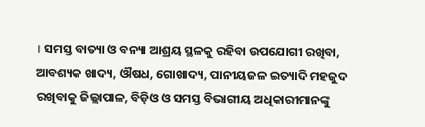। ସମସ୍ତ ବାତ୍ୟା ଓ ବନ୍ୟା ଆଶ୍ରୟ ସ୍ଥଳକୁ ରହିବା ଉପଯୋଗୀ ରଖିବା, ଆବଶ୍ୟକ ଖାଦ୍ୟ, ଔଷଧ, ଗୋଖାଦ୍ୟ, ପାନୀୟଜଳ ଇତ୍ୟାଦି ମହଜୁଦ ରଖିବାକୁ ଜିଲ୍ଲାପାଳ, ବିଡ଼ିଓ ଓ ସମସ୍ତ ବିଭାଗୀୟ ଅଧିକାରୀମାନଙ୍କୁ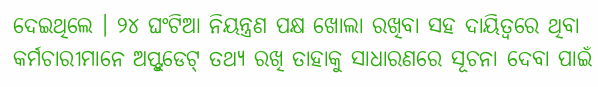ଦେଇଥିଲେ । ୨୪ ଘଂଟିଆ ନିୟନ୍ତ୍ରଣ ପକ୍ଷ ଖୋଲା ରଖିବା ସହ ଦାୟିତ୍ୱରେ ଥିବା କର୍ମଚାରୀମାନେ ଅପ୍ଟୁଡେଟ୍ ତଥ୍ୟ ରଖି ତାହାକୁ ସାଧାରଣରେ ସୂଚନା ଦେବା ପାଇଁ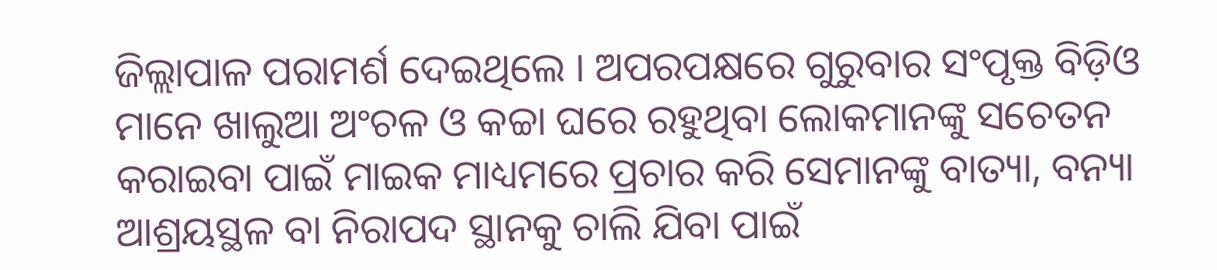ଜିଲ୍ଲାପାଳ ପରାମର୍ଶ ଦେଇଥିଲେ । ଅପରପକ୍ଷରେ ଗୁରୁବାର ସଂପୃକ୍ତ ବିଡ଼ିଓ ମାନେ ଖାଲୁଆ ଅଂଚଳ ଓ କଚ୍ଚା ଘରେ ରହୁଥିବା ଲୋକମାନଙ୍କୁ ସଚେତନ କରାଇବା ପାଇଁ ମାଇକ ମାଧ୍ୟମରେ ପ୍ରଚାର କରି ସେମାନଙ୍କୁ ବାତ୍ୟା, ବନ୍ୟା ଆଶ୍ରୟସ୍ଥଳ ବା ନିରାପଦ ସ୍ଥାନକୁ ଚାଲି ଯିବା ପାଇଁ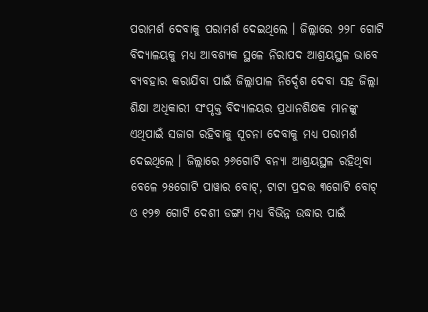ପରାମର୍ଶ ଦେବାକୁ ପରାମର୍ଶ ଦେଇଥିଲେ । ଜିଲ୍ଲାରେ ୨୨୮ ଗୋଟି ବିଦ୍ୟାଳୟକୁ ମଧ୍ୟ ଆବଶ୍ୟକ ସ୍ଥଳେ ନିରାପଦ ଆଶ୍ରୟସ୍ଥଳ ଭାବେ ବ୍ୟବହାର କରାଯିବା ପାଇଁ ଜିଲ୍ଲାପାଳ ନିର୍ଦ୍ଦେଶ ଦେବା ସହ ଜିଲ୍ଲା ଶିକ୍ଷା ଅଧିକାରୀ ସଂପୃକ୍ତ ବିଦ୍ୟାଳୟର ପ୍ରଧାନଶିକ୍ଷକ ମାନଙ୍କୁ ଏଥିପାଇଁ ସଜାଗ ରହିବାକୁ ସୂଚନା ଦେବାକୁ ମଧ୍ୟ ପରାମର୍ଶ ଦେଇଥିଲେ । ଜିଲ୍ଲାରେ ୨୬ଗୋଟି ବନ୍ୟା ଆଶ୍ରୟସ୍ଥଳ ରହିଥିବା ବେଳେ ୨୫ଗୋଟି ପାୱାର ବୋଟ୍, ଟାଟା ପ୍ରଦତ୍ତ ୩ଗୋଟି ବୋଟ୍ ଓ ୧୨୭ ଗୋଟି ଦେଶୀ ଡଙ୍ଗା ମଧ୍ୟ ବିଭିନ୍ନ ଉଦ୍ଧାର ପାଇଁ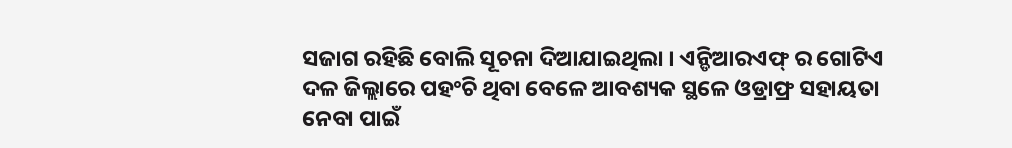ସଜାଗ ରହିଛି ବୋଲି ସୂଚନା ଦିଆଯାଇଥିଲା । ଏନ୍ଡିଆରଏଫ୍ ର ଗୋଟିଏ ଦଳ ଜିଲ୍ଲାରେ ପହଂଚି ଥିବା ବେଳେ ଆବଶ୍ୟକ ସ୍ଥଳେ ଓଡ୍ରାଫ୍ର ସହାୟତା ନେବା ପାଇଁ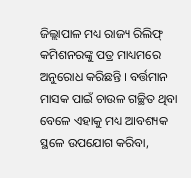ଜିଲ୍ଲାପାଳ ମଧ୍ୟ ରାଜ୍ୟ ରିଲିଫ୍ କମିଶନରଙ୍କୁ ପତ୍ର ମାଧ୍ୟମରେ ଅନୁରୋଧ କରିଛନ୍ତି । ବର୍ତ୍ତମାନ ମାସକ ପାଇଁ ଚାଉଳ ଗଚ୍ଛିତ ଥିବା ବେଳେ ଏହାକୁ ମଧ୍ୟ ଆବଶ୍ୟକ ସ୍ଥଳେ ଉପଯୋଗ କରିବା,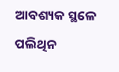ଆବଶ୍ୟକ ସ୍ଥଳେ ପଲିଥିନ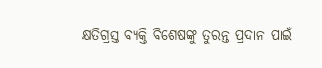କ୍ଷତିଗ୍ରସ୍ତ ବ୍ୟକ୍ତି ବିଶେଷଙ୍କୁ ତୁରନ୍ତ ପ୍ରଦାନ ପାଇଁ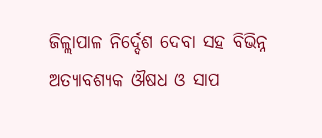ଜିଳ୍ଲାପାଳ ନିର୍ଦ୍ଦେଶ ଦେବା ସହ ବିଭିନ୍ନ ଅତ୍ୟାବଶ୍ୟକ ଔଷଧ ଓ ସାପ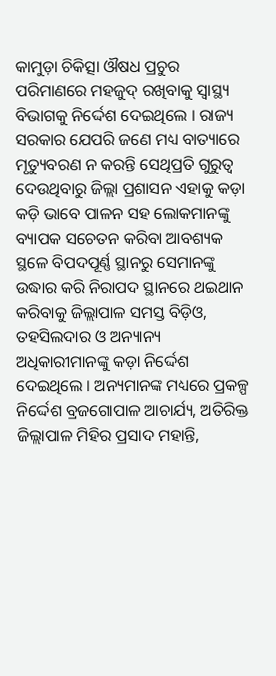କାମୁଡ଼ା ଚିକିତ୍ସା ଔଷଧ ପ୍ରଚୁର ପରିମାଣରେ ମହଜୁଦ୍ ରଖିବାକୁ ସ୍ୱାସ୍ଥ୍ୟ ବିଭାଗକୁ ନିର୍ଦ୍ଦେଶ ଦେଇଥିଲେ । ରାଜ୍ୟ ସରକାର ଯେପରି ଜଣେ ମଧ୍ୟ ବାତ୍ୟାରେ ମୃତ୍ୟୁବରଣ ନ କରନ୍ତି ସେଥିପ୍ରତି ଗୁରୁତ୍ୱ ଦେଉଥିବାରୁ ଜିଲ୍ଲା ପ୍ରଶାସନ ଏହାକୁ କଡ଼ା କଡ଼ି ଭାବେ ପାଳନ ସହ ଲୋକମାନଙ୍କୁ ବ୍ୟାପକ ସଚେତନ କରିବା ଆବଶ୍ୟକ ସ୍ଥଳେ ବିପଦପୂର୍ଣ୍ଣ ସ୍ଥାନରୁ ସେମାନଙ୍କୁ ଉଦ୍ଧାର କରି ନିରାପଦ ସ୍ଥାନରେ ଥଇଥାନ କରିବାକୁ ଜିଲ୍ଲାପାଳ ସମସ୍ତ ବିଡ଼ିଓ, ତହସିଲଦାର ଓ ଅନ୍ୟାନ୍ୟ ଅଧିକାରୀମାନଙ୍କୁ କଡ଼ା ନିର୍ଦ୍ଦେଶ ଦେଇଥିଲେ । ଅନ୍ୟମାନଙ୍କ ମଧ୍ୟରେ ପ୍ରକଳ୍ପ ନିର୍ଦ୍ଦେଶ ବ୍ରଜଗୋପାଳ ଆଚାର୍ଯ୍ୟ, ଅତିରିକ୍ତ ଜିଲ୍ଲାପାଳ ମିହିର ପ୍ରସାଦ ମହାନ୍ତି,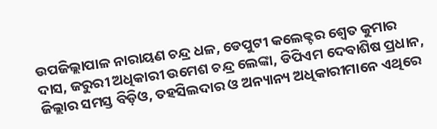ଉପଜିଲ୍ଲାପାଳ ନାରାୟଣ ଚନ୍ଦ୍ର ଧଳ, ଡେପୁଟୀ କଲେକ୍ଟର ଶ୍ୱେତ କୁମାର ଦାସ, ଜରୁରୀ ଅଧିକାରୀ ଉମେଶ ଚନ୍ଦ୍ର ଲେଙ୍କା, ଡିପିଏମ ଦେବାଶିଷ ପ୍ରଧାନ, ଜିଲ୍ଲାର ସମସ୍ତ ବିଡ଼ିଓ, ତହସିଲଦାର ଓ ଅନ୍ୟାନ୍ୟ ଅଧିକାରୀମାନେ ଏଥିରେ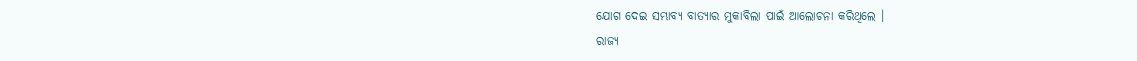ଯୋଗ ଦେଇ ସମ୍ଭାବ୍ୟ ବାତ୍ୟାର ମୁକାବିଲା ପାଇଁ ଆଲୋଚନା କରିଥିଲେ ।
ରାଜ୍ୟ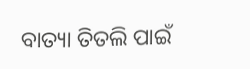ବାତ୍ୟା ତିତଲି ପାଇଁ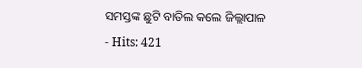ସମସ୍ତଙ୍କ ଛୁଟି ବାତିଲ କଲେ ଜିଲ୍ଲାପାଳ
- Hits: 421